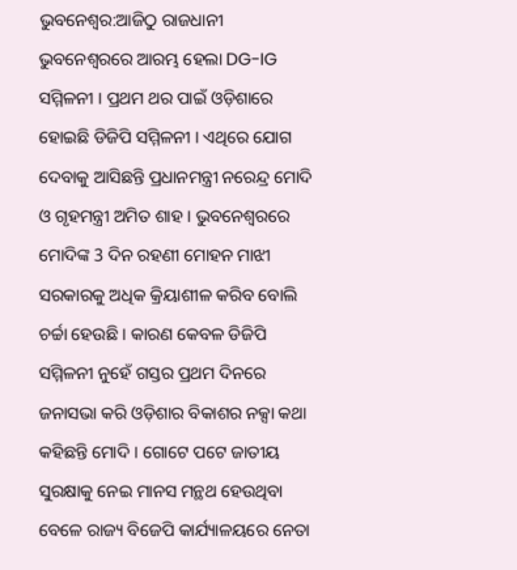ଭୁବନେଶ୍ବର:ଆଜିଠୁ ରାଜଧାନୀ ଭୁବନେଶ୍ବରରେ ଆରମ୍ଭ ହେଲା DG-IG ସମ୍ମିଳନୀ । ପ୍ରଥମ ଥର ପାଇଁ ଓଡ଼ିଶାରେ ହୋଇଛି ଡିଜିପି ସମ୍ମିଳନୀ । ଏଥିରେ ଯୋଗ ଦେବାକୁ ଆସିଛନ୍ତି ପ୍ରଧାନମନ୍ତ୍ରୀ ନରେନ୍ଦ୍ର ମୋଦି ଓ ଗୃହମନ୍ତ୍ରୀ ଅମିତ ଶାହ । ଭୁବନେଶ୍ୱରରେ ମୋଦିଙ୍କ 3 ଦିନ ରହଣୀ ମୋହନ ମାଝୀ ସରକାରକୁ ଅଧିକ କ୍ରିୟାଶୀଳ କରିବ ବୋଲି ଚର୍ଚ୍ଚା ହେଉଛି । କାରଣ କେବଳ ଡିଜିପି ସମ୍ମିଳନୀ ନୁହେଁ ଗସ୍ତର ପ୍ରଥମ ଦିନରେ ଜନାସଭା କରି ଓଡ଼ିଶାର ବିକାଶର ନକ୍ସା କଥା କହିଛନ୍ତି ମୋଦି । ଗୋଟେ ପଟେ ଜାତୀୟ ସୁରକ୍ଷାକୁ ନେଇ ମାନସ ମନ୍ଥଥ ହେଉଥିବା ବେଳେ ରାଜ୍ୟ ବିଜେପି କାର୍ଯ୍ୟାଳୟରେ ନେତା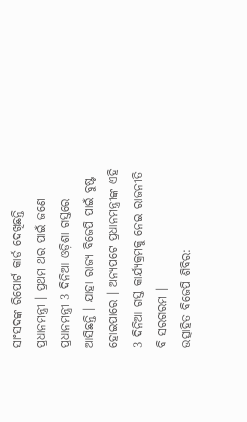ସାଂସଦଙ୍କ ରିପୋର୍ଟ କାର୍ଡ ଦେଖିଛନ୍ତି ପ୍ରଧାନମନ୍ତ୍ରୀ । ପ୍ରଥମ ଥର ପାଇଁ ଜଣେ ପ୍ରଧାନମନ୍ତ୍ରୀ 3 ଦିନିଆ ଓଡ଼ିଶା ଗସ୍ତରେ ଆସିଛନ୍ତି । ଯାହା ରାଜ୍ୟ ବିଜେପି ପାଇଁ ବୁଷ୍ଟ ହୋଇପାରେ । ଅନ୍ୟପଟେ ପ୍ରଧାନମନ୍ତ୍ରୀଙ୍କ ଏହି 3 ଦିନିଆ ଗସ୍ତ କାର୍ଯ୍ୟକ୍ରମକୁ ନେଇ ରାଜନୀତି ବି ସରଗରମ ।
ଉତ୍ସାହିତ ବିଜେପି ଶିବିର: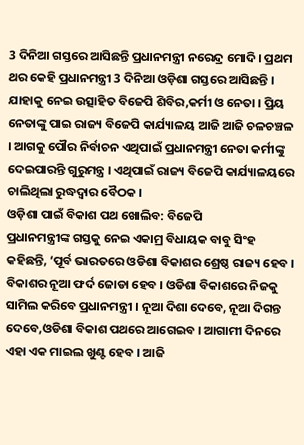3 ଦିନିଆ ଗସ୍ତରେ ଆସିଛନ୍ତି ପ୍ରଧାନମନ୍ତ୍ରୀ ନରେନ୍ଦ୍ର ମୋଦି । ପ୍ରଥମ ଥର କେହି ପ୍ରଧାନମନ୍ତ୍ରୀ 3 ଦିନିଆ ଓଡ଼ିଶା ଗସ୍ତରେ ଆସିଛନ୍ତି । ଯାହାକୁ ନେଇ ଉତ୍ସାହିତ ବିଜେପି ଶିବିର,କର୍ମୀ ଓ ନେତା । ପ୍ରିୟ ନେତାଙ୍କୁ ପାଇ ରାଜ୍ୟ ବିଜେପି କାର୍ଯ୍ୟାଳୟ ଆଜି ଆଜି ଚଳଚଞ୍ଚଳ । ଆଗକୁ ପୌର ନିର୍ବାଚନ ଏଥିପାଇଁ ପ୍ରଧାନମନ୍ତ୍ରୀ ନେତା କର୍ମୀଙ୍କୁ ଦେଇପାରନ୍ତି ଗୁରୁମନ୍ତ୍ର । ଏଥିପାଇଁ ରାଜ୍ୟ ବିଜେପି କାର୍ଯ୍ୟାଳୟରେ ଚାଲିଥିଲା ରୁଦ୍ଧଦ୍ବାର ବୈଠକ ।
ଓଡ଼ିଶା ପାଇଁ ବିକାଶ ପଥ ଖୋଲିବ: ବିଜେପି
ପ୍ରଧାନମନ୍ତ୍ରୀଙ୍କ ଗସ୍ତକୁ ନେଇ ଏକାମ୍ର ବିଧାୟକ ବାବୁ ସିଂହ କହିଛନ୍ତି, ‘ପୂର୍ବ ଭାରତରେ ଓଡିଶା ବିକାଶର ଶ୍ରେଷ୍ଠ ରାଜ୍ୟ ହେବ । ବିକାଶର ନୂଆ ଫର୍ଦ ଜୋଡା ହେବ । ଓଡିଶା ବିକାଶରେ ନିଜକୁ ସାମିଲ କରିବେ ପ୍ରଧାନମନ୍ତ୍ରୀ । ନୂଆ ଦିଶା ଦେବେ, ନୂଆ ଦିଗନ୍ତ ଦେବେ,ଓଡିଶା ବିକାଶ ପଥରେ ଆଗେଇବ । ଆଗାମୀ ଦିନରେ ଏହା ଏକ ମାଇଲ ଖୁଣ୍ଟ ହେବ । ଆଜି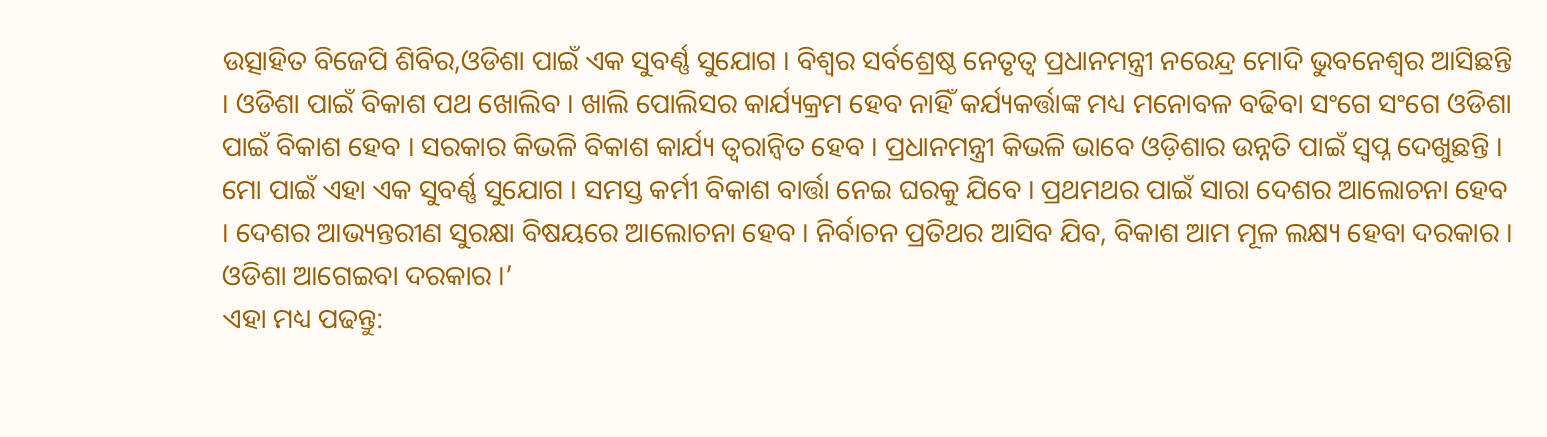ଉତ୍ସାହିତ ବିଜେପି ଶିବିର,ଓଡିଶା ପାଇଁ ଏକ ସୁବର୍ଣ୍ଣ ସୁଯୋଗ । ବିଶ୍ୱର ସର୍ବଶ୍ରେଷ୍ଠ ନେତୃତ୍ୱ ପ୍ରଧାନମନ୍ତ୍ରୀ ନରେନ୍ଦ୍ର ମୋଦି ଭୁବନେଶ୍ୱର ଆସିଛନ୍ତି । ଓଡିଶା ପାଇଁ ବିକାଶ ପଥ ଖୋଲିବ । ଖାଲି ପୋଲିସର କାର୍ଯ୍ୟକ୍ରମ ହେବ ନାହିଁ କର୍ଯ୍ୟକର୍ତ୍ତାଙ୍କ ମଧ୍ୟ ମନୋବଳ ବଢିବା ସଂଗେ ସଂଗେ ଓଡିଶା ପାଇଁ ବିକାଶ ହେବ । ସରକାର କିଭଳି ବିକାଶ କାର୍ଯ୍ୟ ତ୍ୱରାନ୍ୱିତ ହେବ । ପ୍ରଧାନମନ୍ତ୍ରୀ କିଭଳି ଭାବେ ଓଡ଼ିଶାର ଉନ୍ନତି ପାଇଁ ସ୍ୱପ୍ନ ଦେଖୁଛନ୍ତି । ମୋ ପାଇଁ ଏହା ଏକ ସୁବର୍ଣ୍ଣ ସୁଯୋଗ । ସମସ୍ତ କର୍ମୀ ବିକାଶ ବାର୍ତ୍ତା ନେଇ ଘରକୁ ଯିବେ । ପ୍ରଥମଥର ପାଇଁ ସାରା ଦେଶର ଆଲୋଚନା ହେବ । ଦେଶର ଆଭ୍ୟନ୍ତରୀଣ ସୁରକ୍ଷା ବିଷୟରେ ଆଲୋଚନା ହେବ । ନିର୍ବାଚନ ପ୍ରତିଥର ଆସିବ ଯିବ, ବିକାଶ ଆମ ମୂଳ ଲକ୍ଷ୍ୟ ହେବା ଦରକାର । ଓଡିଶା ଆଗେଇବା ଦରକାର ।’
ଏହା ମଧ୍ୟ ପଢନ୍ତୁ: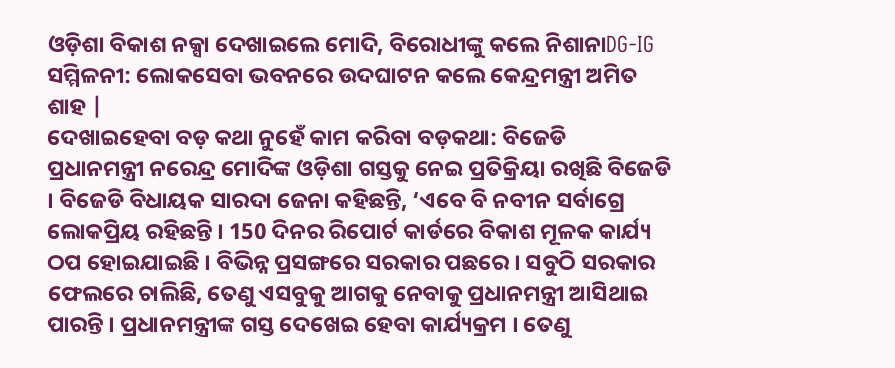ଓଡ଼ିଶା ବିକାଶ ନକ୍ସା ଦେଖାଇଲେ ମୋଦି, ବିରୋଧୀଙ୍କୁ କଲେ ନିଶାନାDG-IG ସମ୍ମିଳନୀ: ଲୋକସେବା ଭବନରେ ଉଦଘାଟନ କଲେ କେନ୍ଦ୍ରମନ୍ତ୍ରୀ ଅମିତ ଶାହ |
ଦେଖାଇହେବା ବଡ଼ କଥା ନୁହେଁ କାମ କରିବା ବଡ଼କଥା: ବିଜେଡି
ପ୍ରଧାନମନ୍ତ୍ରୀ ନରେନ୍ଦ୍ର ମୋଦିଙ୍କ ଓଡ଼ିଶା ଗସ୍ତକୁ ନେଇ ପ୍ରତିକ୍ରିୟା ରଖିଛି ବିଜେଡି । ବିଜେଡି ବିଧାୟକ ସାରଦା ଜେନା କହିଛନ୍ତି, ‘ଏବେ ବି ନବୀନ ସର୍ବାଗ୍ରେ ଲୋକପ୍ରିୟ ରହିଛନ୍ତି । 150 ଦିନର ରିପୋର୍ଟ କାର୍ଡରେ ବିକାଶ ମୂଳକ କାର୍ଯ୍ୟ ଠପ ହୋଇଯାଇଛି । ବିଭିନ୍ନ ପ୍ରସଙ୍ଗରେ ସରକାର ପଛରେ । ସବୁଠି ସରକାର ଫେଲରେ ଚାଲିଛି, ତେଣୁ ଏସବୁକୁ ଆଗକୁ ନେବାକୁ ପ୍ରଧାନମନ୍ତ୍ରୀ ଆସିଥାଇ ପାରନ୍ତି । ପ୍ରଧାନମନ୍ତ୍ରୀଙ୍କ ଗସ୍ତ ଦେଖେଇ ହେବା କାର୍ଯ୍ୟକ୍ରମ । ତେଣୁ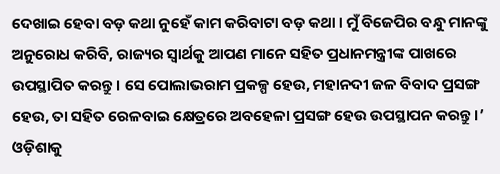ଦେଖାଇ ହେବା ବଡ଼ କଥା ନୁହେଁ କାମ କରିବାଟା ବଡ଼ କଥା । ମୁଁ ବିଜେପିର ବନ୍ଧୁ ମାନଙ୍କୁ ଅନୁରୋଧ କରିବି, ରାଜ୍ୟର ସ୍ୱାର୍ଥକୁ ଆପଣ ମାନେ ସହିତ ପ୍ରଧାନମନ୍ତ୍ରୀଙ୍କ ପାଖରେ ଉପସ୍ଥାପିତ କରନ୍ତୁ । ସେ ପୋଲାଭରାମ ପ୍ରକଳ୍ପ ହେଉ, ମହାନଦୀ ଜଳ ବିବାଦ ପ୍ରସଙ୍ଗ ହେଉ, ତା ସହିତ ରେଳବାଇ କ୍ଷେତ୍ରରେ ଅବହେଳା ପ୍ରସଙ୍ଗ ହେଉ ଉପସ୍ଥାପନ କରନ୍ତୁ ।’
ଓଡ଼ିଶାକୁ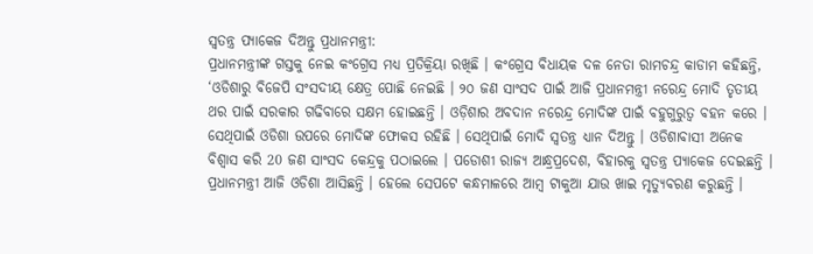ସ୍ବତନ୍ତ୍ର ପ୍ୟାକେଜ ଦିଅନ୍ତୁ ପ୍ରଧାନମନ୍ତ୍ରୀ:
ପ୍ରଧାନମନ୍ତ୍ରୀଙ୍କ ଗସ୍ତକୁ ନେଇ କଂଗ୍ରେସ ମଧ୍ୟ ପ୍ରତିକ୍ରିୟା ରଖିଛି । କଂଗ୍ରେସ ବିଧାୟକ ଦଳ ନେତା ରାମଚନ୍ଦ୍ର କାଡାମ କହିଛନ୍ତି, ‘ଓଡିଶାରୁ ବିଜେପି ସଂସଦୀୟ କ୍ଷେତ୍ର ପୋଛି ନେଇଛି । ୨୦ ଜଣ ସାଂସଦ ପାଇଁ ଆଜି ପ୍ରଧାନମନ୍ତ୍ରୀ ନରେନ୍ଦ୍ର ମୋଦି ତୃତୀୟ ଥର ପାଇଁ ସରକାର ଗଢିବାରେ ସକ୍ଷମ ହୋଇଛନ୍ତି । ଓଡ଼ିଶାର ଅବଦାନ ନରେନ୍ଦ୍ର ମୋଦିଙ୍କ ପାଇଁ ବହୁଗୁରୁତ୍ୱ ବହନ କରେ । ସେଥିପାଇଁ ଓଡିଶା ଉପରେ ମୋଦିଙ୍କ ଫୋକସ ରହିଛି । ସେଥିପାଇଁ ମୋଦି ସ୍ୱତନ୍ତ୍ର ଧ୍ୟାନ ଦିଅନ୍ତୁ । ଓଡିଶାବାସୀ ଅନେକ ବିଶ୍ୱାସ କରି 20 ଜଣ ସାଂସଦ କେନ୍ଦ୍ରକୁ ପଠାଇଲେ । ପଡୋଶୀ ରାଜ୍ୟ ଆନ୍ଧ୍ରପ୍ରଦେଶ, ବିହାରକୁ ସ୍ୱତନ୍ତ୍ର ପ୍ୟାକେଜ ଦେଇଛନ୍ତି । ପ୍ରଧାନମନ୍ତ୍ରୀ ଆଜି ଓଡିଶା ଆସିଛନ୍ତି । ହେଲେ ସେପଟେ କନ୍ଧମାଳରେ ଆମ୍ବ ଟାକୁଆ ଯାଉ ଖାଇ ମୃତ୍ୟୁବରଣ କରୁଛନ୍ତି ।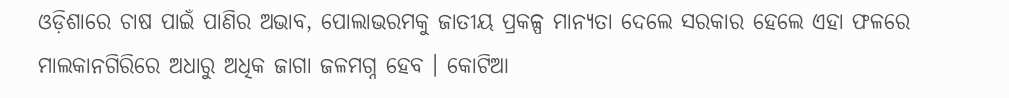ଓଡ଼ିଶାରେ ଚାଷ ପାଇଁ ପାଣିର ଅଭାବ, ପୋଲାଭରମକୁ ଜାତୀୟ ପ୍ରକଳ୍ପ ମାନ୍ୟତା ଦେଲେ ସରକାର ହେଲେ ଏହା ଫଳରେ ମାଲକାନଗିରିରେ ଅଧାରୁ ଅଧିକ ଜାଗା ଜଳମଗ୍ନ ହେବ । କୋଟିଆ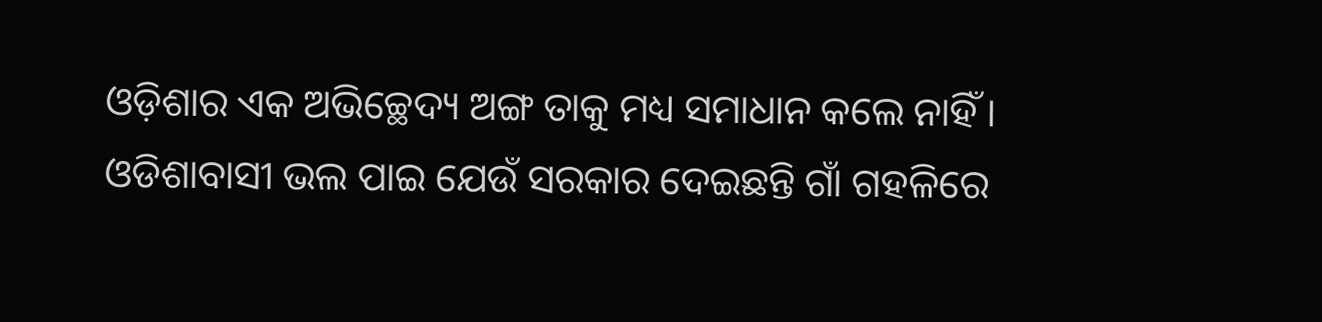ଓଡ଼ିଶାର ଏକ ଅଭିଚ୍ଛେଦ୍ୟ ଅଙ୍ଗ ତାକୁ ମଧ୍ୟ ସମାଧାନ କଲେ ନାହିଁ । ଓଡିଶାବାସୀ ଭଲ ପାଇ ଯେଉଁ ସରକାର ଦେଇଛନ୍ତି ଗାଁ ଗହଳିରେ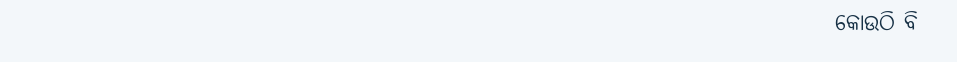କୋଉଠି ବି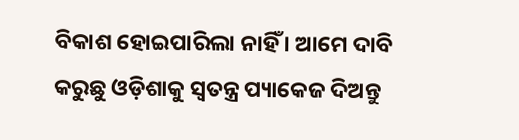ବିକାଶ ହୋଇପାରିଲା ନାହିଁ । ଆମେ ଦାବି କରୁଛୁ ଓଡ଼ିଶାକୁ ସ୍ବତନ୍ତ୍ର ପ୍ୟାକେଜ ଦିଅନ୍ତୁ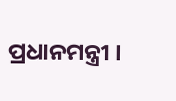ପ୍ରଧାନମନ୍ତ୍ରୀ ।